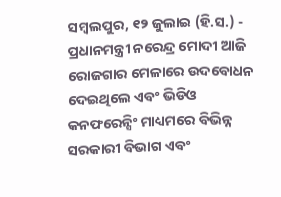ସମ୍ବଲପୁର, ୧୨ ଜୁଲାଇ (ହି.ସ.) - ପ୍ରଧାନମନ୍ତ୍ରୀ ନରେନ୍ଦ୍ର ମୋଦୀ ଆଜି ରୋଜଗାର ମେଳାରେ ଉଦବୋଧନ ଦେଇଥିଲେ ଏବଂ ଭିଡିଓ କନଫରେନ୍ସିଂ ମାଧ୍ୟମରେ ବିଭିନ୍ନ ସରକାରୀ ବିଭାଗ ଏବଂ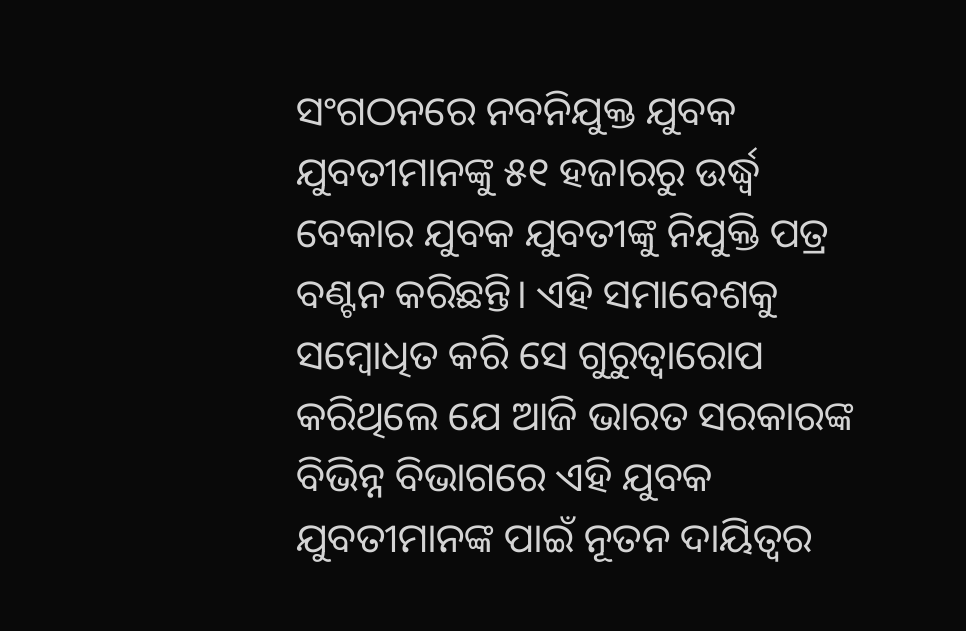ସଂଗଠନରେ ନବନିଯୁକ୍ତ ଯୁବକ ଯୁବତୀମାନଙ୍କୁ ୫୧ ହଜାରରୁ ଉର୍ଦ୍ଧ୍ୱ ବେକାର ଯୁବକ ଯୁବତୀଙ୍କୁ ନିଯୁକ୍ତି ପତ୍ର ବଣ୍ଟନ କରିଛନ୍ତି। ଏହି ସମାବେଶକୁ ସମ୍ବୋଧିତ କରି ସେ ଗୁରୁତ୍ୱାରୋପ କରିଥିଲେ ଯେ ଆଜି ଭାରତ ସରକାରଙ୍କ ବିଭିନ୍ନ ବିଭାଗରେ ଏହି ଯୁବକ ଯୁବତୀମାନଙ୍କ ପାଇଁ ନୂତନ ଦାୟିତ୍ୱର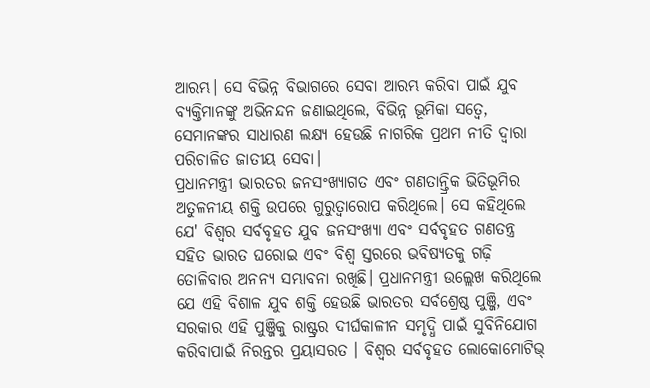ଆରମ୍ଭ। ସେ ବିଭିନ୍ନ ବିଭାଗରେ ସେବା ଆରମ୍ଭ କରିବା ପାଇଁ ଯୁବ ବ୍ୟକ୍ତିମାନଙ୍କୁ ଅଭିନନ୍ଦନ ଜଣାଇଥିଲେ, ବିଭିନ୍ନ ଭୂମିକା ସତ୍ୱେ, ସେମାନଙ୍କର ସାଧାରଣ ଲକ୍ଷ୍ୟ ହେଉଛି ନାଗରିକ ପ୍ରଥମ ନୀତି ଦ୍ୱାରା ପରିଚାଳିତ ଜାତୀୟ ସେବା।
ପ୍ରଧାନମନ୍ତ୍ରୀ ଭାରତର ଜନସଂଖ୍ୟାଗତ ଏବଂ ଗଣତାନ୍ତ୍ରିକ ଭିତିଭୂମିର ଅତୁଳନୀୟ ଶକ୍ତି ଉପରେ ଗୁରୁତ୍ୱାରୋପ କରିଥିଲେ। ସେ କହିଥିଲେ ଯେ' ବିଶ୍ୱର ସର୍ବବୃହତ ଯୁବ ଜନସଂଖ୍ୟା ଏବଂ ସର୍ବବୃହତ ଗଣତନ୍ତ୍ର ସହିତ ଭାରତ ଘରୋଇ ଏବଂ ବିଶ୍ୱ ସ୍ତରରେ ଭବିଷ୍ୟତକୁ ଗଢ଼ି ତୋଳିବାର ଅନନ୍ୟ ସମ୍ଭାବନା ରଖିଛି। ପ୍ରଧାନମନ୍ତ୍ରୀ ଉଲ୍ଲେଖ କରିଥିଲେ ଯେ ଏହି ବିଶାଳ ଯୁବ ଶକ୍ତି ହେଉଛି ଭାରତର ସର୍ବଶ୍ରେଷ୍ଠ ପୁଞ୍ଜି, ଏବଂ ସରକାର ଏହି ପୁଞ୍ଜିକୁ ରାଷ୍ଟ୍ରର ଦୀର୍ଘକାଳୀନ ସମୃଦ୍ଧି ପାଇଁ ସୁବିନିଯୋଗ କରିବାପାଇଁ ନିରନ୍ତର ପ୍ରୟାସରତ । ବିଶ୍ୱର ସର୍ବବୃହତ ଲୋକୋମୋଟିଭ୍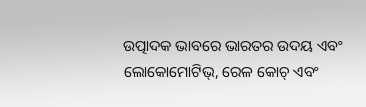ଉତ୍ପାଦକ ଭାବରେ ଭାରତର ଉଦୟ ଏବଂ ଲୋକୋମୋଟିଭ୍, ରେଳ କୋଚ୍ ଏବଂ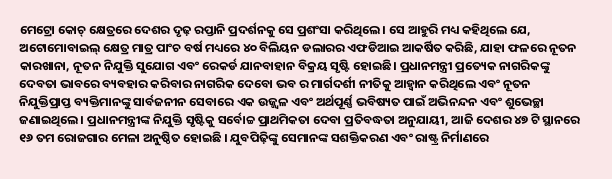ମେଟ୍ରୋ କୋଚ୍ କ୍ଷେତ୍ରରେ ଦେଶର ଦୃଢ଼ ରପ୍ତାନି ପ୍ରଦର୍ଶନକୁ ସେ ପ୍ରଶଂସା କରିଥିଲେ। ସେ ଆହୁରି ମଧ୍ୟ କହିଥିଲେ ଯେ, ଅଟୋମୋବାଇଲ୍ କ୍ଷେତ୍ର ମାତ୍ର ପାଂଚ ବର୍ଷ ମଧ୍ୟରେ ୪୦ ବିଲିୟନ ଡଲାରର ଏଫଡିଆଇ ଆକର୍ଷିତ କରିଛି, ଯାହା ଫଳରେ ନୂତନ କାରଖାନା, ନୂତନ ନିଯୁକ୍ତି ସୁଯୋଗ ଏବଂ ରେକର୍ଡ ଯାନବାହାନ ବିକ୍ରୟ ସୃଷ୍ଟି ହୋଇଛି। ପ୍ରଧାନମନ୍ତ୍ରୀ ପ୍ରତ୍ୟେକ ନାଗରିକଙ୍କୁ ଦେବତା ଭାବରେ ବ୍ୟବହାର କରିବାର ନାଗରିକ ଦେବୋ ଭବ ର ମାର୍ଗଦର୍ଶୀ ନୀତିକୁ ଆହ୍ୱାନ କରିଥିଲେ ଏବଂ ନୂତନ ନିଯୁକ୍ତିପ୍ରାପ୍ତ ବ୍ୟକ୍ତିମାନଙ୍କୁ ସାର୍ବଜନୀନ ସେବାରେ ଏକ ଉଜ୍ଜ୍ୱଳ ଏବଂ ଅର୍ଥପୂର୍ଣ୍ଣ ଭବିଷ୍ୟତ ପାଇଁ ଅଭିନନ୍ଦନ ଏବଂ ଶୁଭେଚ୍ଛା ଜଣାଇଥିଲେ। ପ୍ରଧାନମନ୍ତ୍ରୀଙ୍କ ନିଯୁକ୍ତି ସୃଷ୍ଟିକୁ ସର୍ବୋଚ୍ଚ ପ୍ରାଥମିକତା ଦେବା ପ୍ରତିବଦ୍ଧତା ଅନୁଯାୟୀ, ଆଜି ଦେଶର ୪୭ ଟି ସ୍ଥାନରେ ୧୬ ତମ ରୋଜଗାର ମେଳା ଅନୁଷ୍ଠିତ ହୋଇଛି । ଯୁବପିଢ଼ିଙ୍କୁ ସେମାନଙ୍କ ସଶକ୍ତିକରଣ ଏବଂ ରାଷ୍ଟ୍ର ନିର୍ମାଣରେ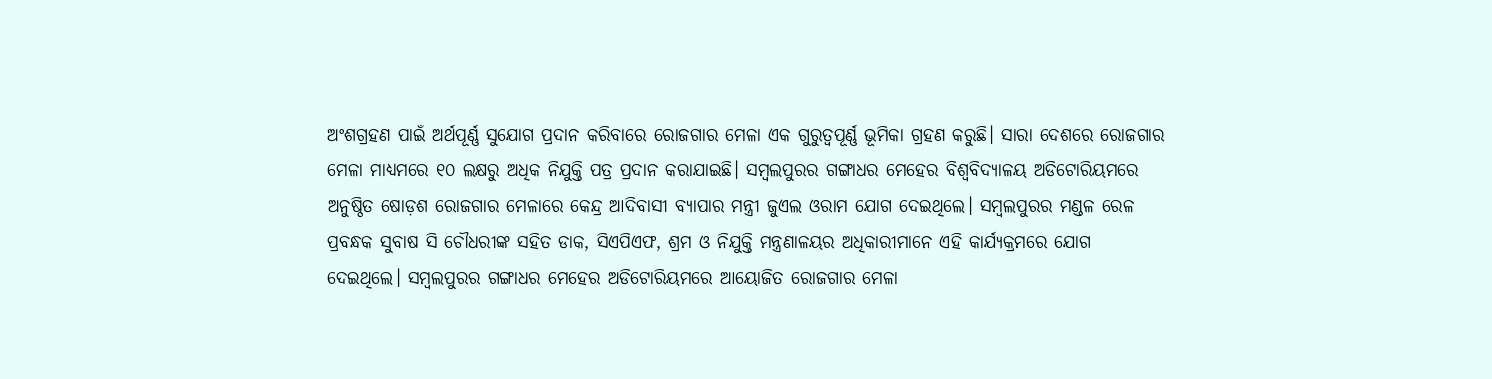ଅଂଶଗ୍ରହଣ ପାଇଁ ଅର୍ଥପୂର୍ଣ୍ଣ ସୁଯୋଗ ପ୍ରଦାନ କରିବାରେ ରୋଜଗାର ମେଳା ଏକ ଗୁରୁତ୍ୱପୂର୍ଣ୍ଣ ଭୂମିକା ଗ୍ରହଣ କରୁଛି। ସାରା ଦେଶରେ ରୋଜଗାର ମେଳା ମାଧ୍ୟମରେ ୧୦ ଲକ୍ଷରୁ ଅଧିକ ନିଯୁକ୍ତି ପତ୍ର ପ୍ରଦାନ କରାଯାଇଛି। ସମ୍ବଲପୁରର ଗଙ୍ଗାଧର ମେହେର ବିଶ୍ୱବିଦ୍ୟାଳୟ ଅଡିଟୋରିୟମରେ ଅନୁଷ୍ଠିତ ଷୋଡ଼ଶ ରୋଜଗାର ମେଳାରେ କେନ୍ଦ୍ର ଆଦିବାସୀ ବ୍ୟାପାର ମନ୍ତ୍ରୀ ଜୁଏଲ ଓରାମ ଯୋଗ ଦେଇଥିଲେ। ସମ୍ବଲପୁରର ମଣ୍ଡଳ ରେଳ ପ୍ରବନ୍ଧକ ସୁବାଷ ସି ଚୌଧରୀଙ୍କ ସହିତ ଡାକ, ସିଏପିଏଫ, ଶ୍ରମ ଓ ନିଯୁକ୍ତି ମନ୍ତ୍ରଣାଳୟର ଅଧିକାରୀମାନେ ଏହି କାର୍ଯ୍ୟକ୍ରମରେ ଯୋଗ ଦେଇଥିଲେ। ସମ୍ବଲପୁରର ଗଙ୍ଗାଧର ମେହେର ଅଡିଟୋରିୟମରେ ଆୟୋଜିତ ରୋଜଗାର ମେଳା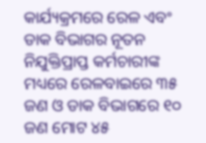କାର୍ଯ୍ୟକ୍ରମରେ ରେଳ ଏବଂ ଡାକ ବିଭାଗର ନୂତନ ନିଯୁକ୍ତିପ୍ରାପ୍ତ କର୍ମଚାରୀଙ୍କ ମଧ୍ୟରେ ରେଳବାଇରେ ୩୫ ଜଣ ଓ ଡାକ ବିଭାଗରେ ୧୦ ଜଣ ମୋଟ ୪୫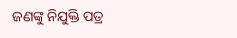ଜଣଙ୍କୁ ନିଯୁକ୍ତି ପତ୍ର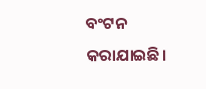ବଂଟନ କରାଯାଇଛି।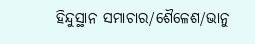ହିନ୍ଦୁସ୍ଥାନ ସମାଚାର/ଶୈଳେଶ/ଭାନୁ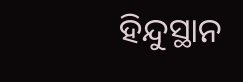ହିନ୍ଦୁସ୍ଥାନ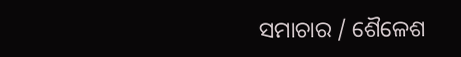ସମାଚାର / ଶୈଳେଶ